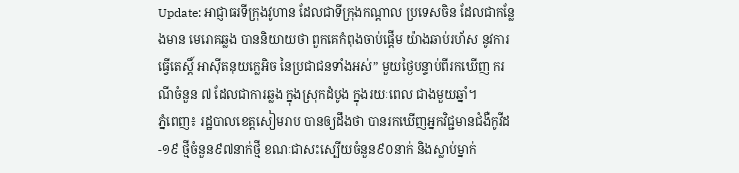Update: អាជ្ញាធរទីក្រុងវូហាន ដែលជាទីក្រុងកណ្តាល ប្រទេសចិន ដែលជាកន្លែងមាន មេរោគឆ្លង បាននិយាយថា ពួកគេកំពុងចាប់ផ្តើម យ៉ាងឆាប់រហ័ស នូវការធ្វើតេស្តិ៍ អាស៊ីតនុយក្លេអិច នៃប្រជាជនទាំងអស់” មួយថ្ងៃបន្ទាប់ពីរកឃើញ ករណីចំនួន ៧ ដែលជាការឆ្លង ក្នុងស្រុកដំបូង ក្នុងរយៈពេល ជាងមួយឆ្នាំ។
ភ្នំពេញ៖ រដ្ឋបាលខេត្តសៀមរាប បានឲ្យដឹងថា បានរកឃើញអ្នកវិជ្ជមានជំងឺកូវីដ-១៩ ថ្មីចំនួន៩៧នាក់ថ្មី ខណៈជាសះស្បើយចំនួន៩០នាក់ និងស្លាប់ម្នាក់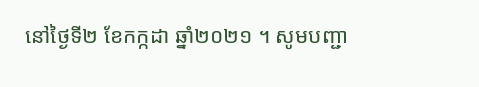នៅថ្ងៃទី២ ខែកក្កដា ឆ្នាំ២០២១ ។ សូមបញ្ជា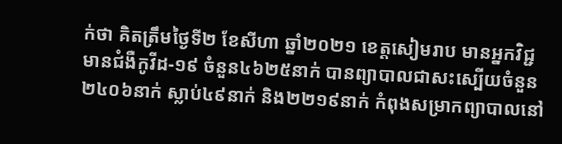ក់ថា គិតត្រឹមថ្ងៃទី២ ខែសីហា ឆ្នាំ២០២១ ខេត្តសៀមរាប មានអ្នកវិជ្ជមានជំងឺកូវីដ-១៩ ចំនួន៤៦២៥នាក់ បានព្យាបាលជាសះស្បើយចំនួន២៤០៦នាក់ ស្លាប់៤៩នាក់ និង២២១៩នាក់ កំពុងសម្រាកព្យាបាលនៅ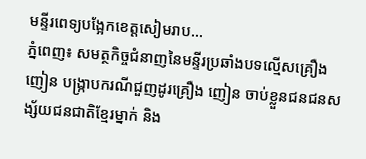មន្ទីរពេទ្យបង្អែកខេត្តសៀមរាប...
ភ្នំពេញ៖ សមត្ថកិច្ចជំនាញនៃមន្ទីរប្រឆាំងបទល្មើសគ្រឿងញៀន បង្ក្រាបករណីជួញដូរគ្រឿង ញៀន ចាប់ខ្លួនជនជនសង្ស័យជនជាតិខ្មែរម្នាក់ និង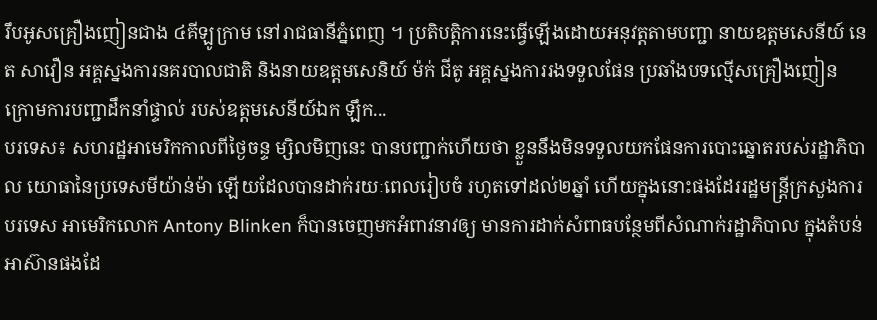រឹបអូសគ្រឿងញៀនជាង ៤គីឡូក្រាម នៅរាជធានីភ្នំពេញ ។ ប្រតិបត្តិការនេះធ្វើឡើងដោយអនុវត្តតាមបញ្ជា នាយឧត្ដមសេនីយ៍ នេត សាវឿន អគ្គស្នងការនគរបាលជាតិ និងនាយឧត្ដមសេនិយ៍ ម៉ក់ ជីតូ អគ្គស្នងការរងទទួលផែន ប្រឆាំងបទល្មើសគ្រឿងញៀន ក្រោមការបញ្ជាដឹកនាំផ្ទាល់ របស់ឧត្ដមសេនីយ៍ឯក ឡឹក...
បរទេស៖ សហរដ្ឋអាមេរិកកាលពីថ្ងៃចន្ទ ម្សិលមិញនេះ បានបញ្ជាក់ហើយថា ខ្លួននឹងមិនទទួលយកផែនការបោះឆ្នោតរបស់រដ្ឋាភិបាល យោធានៃប្រទេសមីយ៉ាន់ម៉ា ឡើយដែលបានដាក់រយៈពេលរៀបចំ រហូតទៅដល់២ឆ្នាំ ហើយក្នុងនោះផងដែររដ្ឋមន្ត្រីក្រសួងការបរទេស អាមេរិកលោក Antony Blinken ក៏បានចេញមកអំពាវនាវឲ្យ មានការដាក់សំពាធបន្ថែមពីសំណាក់រដ្ឋាភិបាល ក្នុងតំបន់អាស៊ានផងដែ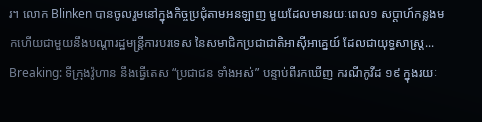រ។ លោក Blinken បានចូលរួមនៅក្នុងកិច្ចប្រជុំតាមអនឡាញ មួយដែលមានរយៈពេល១ សប្តាហ៍កន្លងមកហើយជាមួយនឹងបណ្តារដ្ឋមន្ត្រីការបរទេស នៃសមាជិកប្រជាជាតិអាស៊ីអាគ្នេយ៍ ដែលជាយុទ្ធសាស្ត្រ...
Breaking: ទីក្រុងវ៉ូហាន នឹងធ្វើតេស “ប្រជាជន ទាំងអស់” បន្ទាប់ពីរកឃើញ ករណីកូវីដ ១៩ ក្នុងរយៈ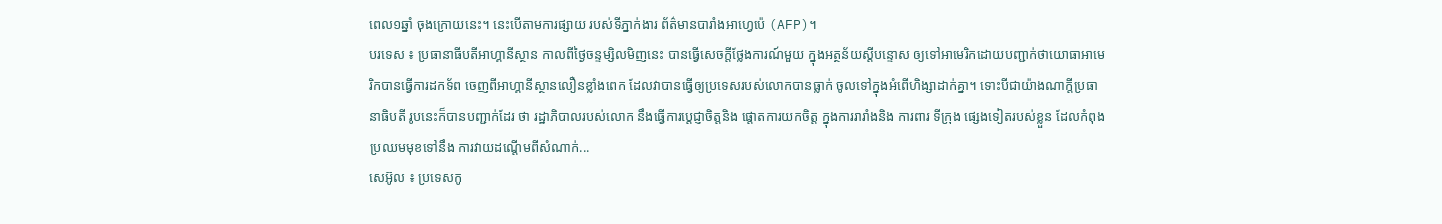ពេល១ឆ្នាំ ចុងក្រោយនេះ។ នេះបើតាមការផ្សាយ របស់ទីភ្នាក់ងារ ព័ត៌មានបារាំងអាហ្វេប៉េ (AFP)។
បរទេស ៖ ប្រធានាធីបតីអាហ្គានីស្ថាន កាលពីថ្ងៃចន្ទម្សិលមិញនេះ បានធ្វើសេចក្តីថ្លែងការណ៍មួយ ក្នុងអត្ថន័យស្តីបន្ទោស ឲ្យទៅអាមេរិកដោយបញ្ជាក់ថាយោធាអាមេរិកបានធ្វើការដកទ័ព ចេញពីអាហ្គានីស្ថានលឿនខ្លាំងពេក ដែលវាបានធ្វើឲ្យប្រទេសរបស់លោកបានធ្លាក់ ចូលទៅក្នុងអំពើហិង្សាដាក់គ្នា។ ទោះបីជាយ៉ាងណាក្តីប្រធានាធិបតី រូបនេះក៏បានបញ្ជាក់ដែរ ថា រដ្ឋាភិបាលរបស់លោក នឹងធ្វើការប្តេជ្ញាចិត្តនិង ផ្តោតការយកចិត្ត ក្នុងការរារាំងនិង ការពារ ទីក្រុង ផ្សេងទៀតរបស់ខ្លួន ដែលកំពុងប្រឈមមុខទៅនឹង ការវាយដណ្តើមពីសំណាក់...
សេអ៊ូល ៖ ប្រទេសកូ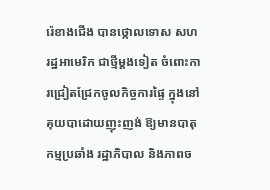រ៉េខាងជើង បានថ្កោលទោស សហរដ្ឋអាមេរិក ជាថ្មីម្តងទៀត ចំពោះការជ្រៀតជ្រែកចូលកិច្ចការផ្ទៃ ក្នុងនៅគុយបាដោយញុះញង់ ឱ្យមានបាតុកម្មប្រឆាំង រដ្ឋាភិបាល និងភាពច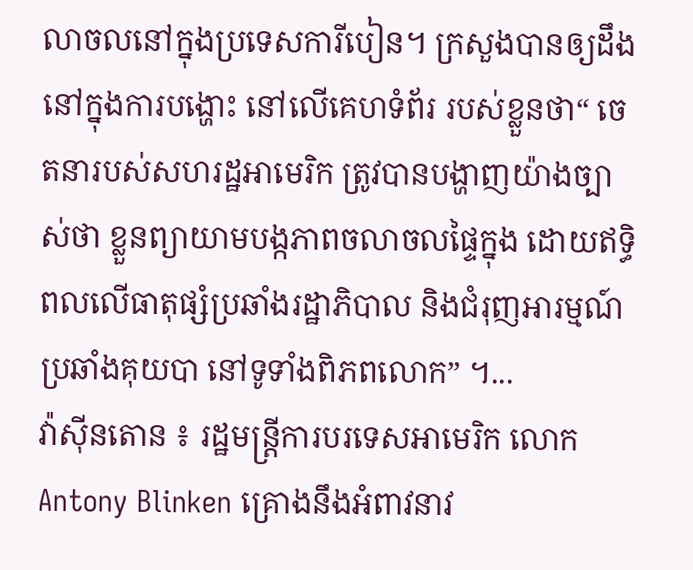លាចលនៅក្នុងប្រទេសការីបៀន។ ក្រសួងបានឲ្យដឹង នៅក្នុងការបង្ហោះ នៅលើគេហទំព័រ របស់ខ្លួនថា“ ចេតនារបស់សហរដ្ឋអាមេរិក ត្រូវបានបង្ហាញយ៉ាងច្បាស់ថា ខ្លួនព្យាយាមបង្កភាពចលាចលផ្ទៃក្នុង ដោយឥទ្ធិពលលើធាតុផ្សំប្រឆាំងរដ្ឋាភិបាល និងជំរុញអារម្មណ៍ប្រឆាំងគុយបា នៅទូទាំងពិភពលោក” ។...
វ៉ាស៊ីនតោន ៖ រដ្ឋមន្ត្រីការបរទេសអាមេរិក លោក Antony Blinken គ្រោងនឹងអំពាវនាវ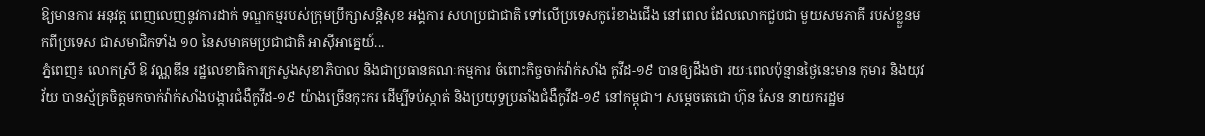ឱ្យមានការ អនុវត្ត ពេញលេញនូវការដាក់ ទណ្ឌកម្មរបស់ក្រុមប្រឹក្សាសន្តិសុខ អង្គការ សហប្រជាជាតិ ទៅលើប្រទេសកូរ៉េខាងជើង នៅពេល ដែលលោកជួបជា មួយសមភាគី របស់ខ្លួនមកពីប្រទេស ជាសមាជិកទាំង ១០ នៃសមាគមប្រជាជាតិ អាស៊ីអាគ្នេយ៍...
ភ្នំពេញ៖ លោកស្រី ឱ វណ្ណឌីន រដ្ឋលេខាធិការក្រសួងសុខាភិបាល និងជាប្រធានគណៈកម្មការ ចំពោះកិច្ចចាក់វ៉ាក់សាំង កូវីដ-១៩ បានឲ្យដឹងថា រយៈពេលប៉ុន្មានថ្ងៃនេះមាន កុមារ និងយុវវ័យ បានស្ម័គ្រចិត្តមកចាក់វ៉ាក់សាំងបង្ការជំងឺកូវីដ-១៩ យ៉ាងច្រើនកុះករ ដើម្បីទប់ស្កាត់ និងប្រយុទ្ធប្រឆាំងជំងឺកូវីដ-១៩ នៅកម្ពុជា។ សម្តេចតេជោ ហ៊ុន សែន នាយករដ្ឋម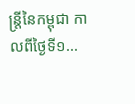ន្ត្រីនៃកម្ពុជា កាលពីថ្ងៃទី១...